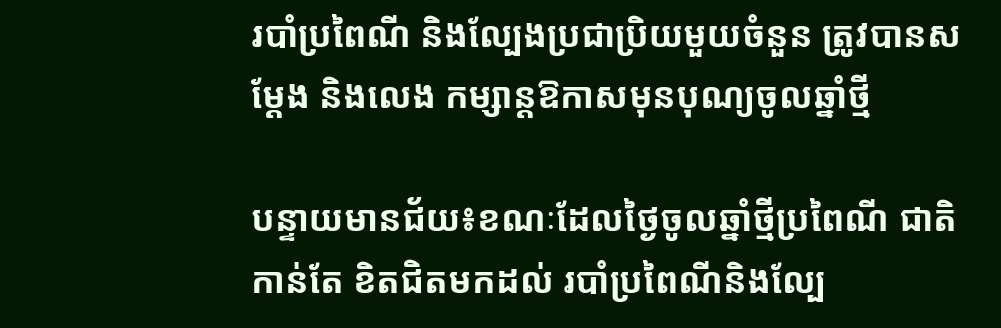របាំប្រពៃណី និងល្បែងប្រជាប្រិយមួយចំនួន ត្រូវបានសម្ដែង និងលេង កម្សាន្តឱកាសមុនបុណ្យចូលឆ្នាំថ្មី

បន្ទាយមានជ័យ៖ខណៈដែលថ្ងៃចូលឆ្នាំថ្មីប្រពៃណី ជាតិ កាន់តែ ខិតជិតមកដល់ របាំប្រពៃណីនិងល្បែ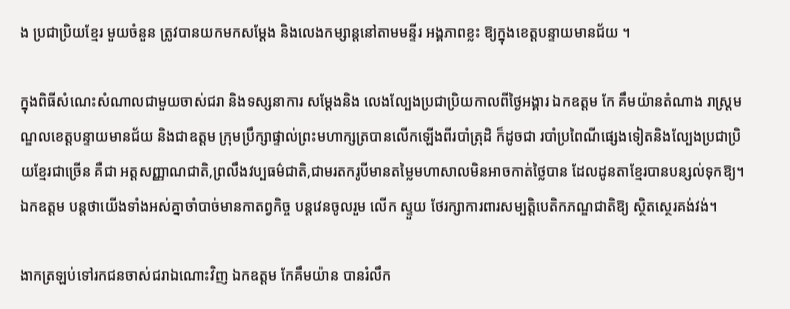ង ប្រជាប្រិយខ្មែរ មួយចំនួន ត្រូវបានយកមកសម្ដែង និងលេងកម្សាន្តនៅតាមមន្ទីរ អង្គភាពខ្លះ ឱ្យក្នុងខេត្តបន្ទាយមានជ័យ ។

ក្នុងពិធីសំណេះសំណាលជាមួយចាស់ជរា និងទស្សនាការ សម្ដែងនិង លេងល្បែងប្រជាប្រិយកាលពីថ្ងៃអង្គារ ឯកឧត្ដម កែ គឹមយ៉ានតំណាង រាស្រ្តមណ្ឌលខេត្តបន្ទាយមានជ័យ និងជាឧត្តម ក្រុមប្រឹក្សាផ្ទាល់ព្រះមហាក្សត្របានលើកឡើងពីរបាំត្រុដិ ក៏ដូចជា របាំប្រពៃណីផ្សេងទៀតនិងល្បែងប្រជាប្រិយខ្មែរជាច្រើន គឺជា អត្តសញ្ញាណជាតិ,ព្រលឹងវប្បធម៌ជាតិ,ជាមរតករូបីមានតម្លៃមហាសាលមិនអាចកាត់ថ្លៃបាន ដែលដូនតាខ្មែរបានបន្សល់ទុកឱ្យ។ឯកឧត្តម បន្តថាយើងទាំងអស់គ្នាចាំបាច់មានកាតព្វកិច្ច បន្តវេនចូលរួម លើក ស្ទួយ ថែរក្សាការពារសម្បត្តិបេតិកភណ្ឌជាតិឱ្យ ស្ថិតស្ថេរគង់វង់។

ងាកត្រឡប់ទៅរកជនចាស់ជរាឯណោះវិញ ឯកឧត្តម កែគឹមយ៉ាន បានរំលឹក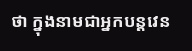ថា ក្នុងនាមជាអ្នកបន្តវេន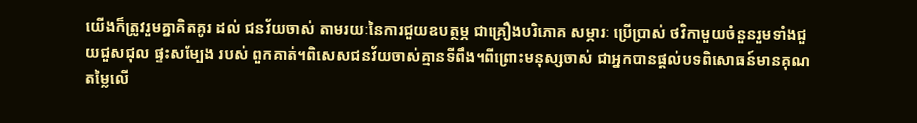យើងក៏ត្រូវរួមគ្នាគិតគូរ ដល់ ជនវ័យចាស់ តាមរយៈនៃការជួយឧបត្ថម្ភ ជាគ្រឿងបរិភោគ សម្ភារៈ ប្រើប្រាស់ ថវិកាមួយចំនួនរួមទាំងជួយជួសជុល ផ្ទះសម្បែង របស់ ពួកគាត់។ពិសេសជនវ័យចាស់គ្មានទីពឹង។ពីព្រោះមនុស្សចាស់ ជាអ្នកបានផ្ដល់បទពិសោធន៍មានគុណតម្លៃលើ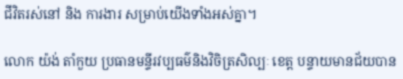ជីវិតរស់នៅ និង ការងារ សម្រាប់យើងទាំងអស់គ្នា។

លោក យ៉ង់ តាំកួយ ប្រធានមន្ទីរវប្បធម៌និងវិចិត្រសិល្បៈ ខេត្ត បន្ទាយមានជ័យបាន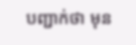បញ្ជាក់ថា មុន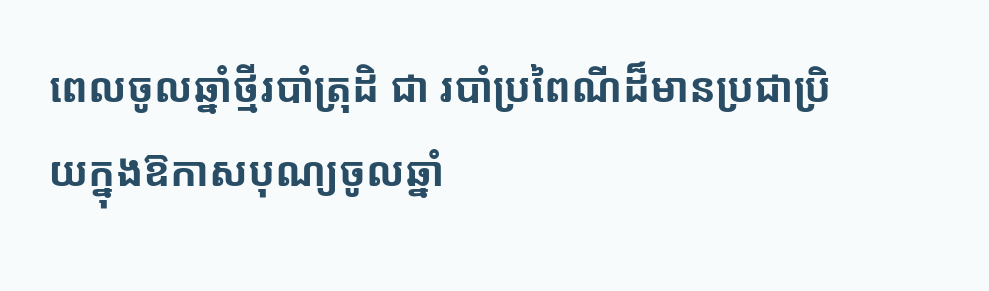ពេលចូលឆ្នាំថ្មីរបាំត្រុដិ ជា របាំប្រពៃណីដ៏មានប្រជាប្រិយក្នុងឱកាសបុណ្យចូលឆ្នាំ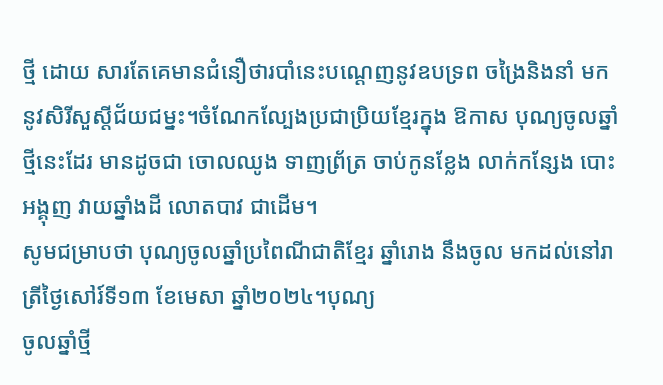ថ្មី ដោយ សារតែគេមានជំនឿថារបាំនេះបណ្ដេញនូវឧបទ្រព ចង្រៃនិងនាំ មកនូវសិរីសួស្តីជ័យជម្នះ។ចំណែកល្បែងប្រជាប្រិយខ្មែរក្នុង ឱកាស បុណ្យចូលឆ្នាំថ្មីនេះដែរ មានដូចជា ចោលឈូង ទាញព្រ័ត្រ ចាប់កូនខ្លែង លាក់កន្សែង បោះអង្គុញ វាយឆ្នាំងដី លោតបាវ ជាដើម។
សូមជម្រាបថា បុណ្យចូលឆ្នាំប្រពៃណីជាតិខ្មែរ ឆ្នាំរោង នឹងចូល មកដល់នៅរាត្រីថ្ងៃសៅរ៍ទី១៣ ខែមេសា ឆ្នាំ២០២៤។បុណ្យ
ចូលឆ្នាំថ្មី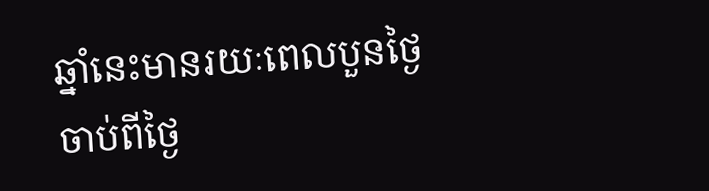ឆ្នាំនេះមានរយៈពេលបួនថ្ងៃ ចាប់ពីថ្ងៃ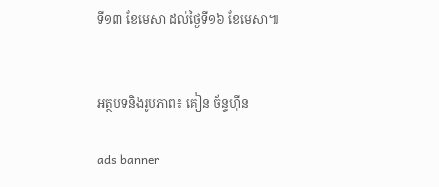ទី១៣ ខែមេសា ដល់ថ្ងៃទី១៦ ខែមេសា៕


អត្ថបទនិងរូបភាព៖ គៀន ច័ន្ទហ៊ីន

ads banner